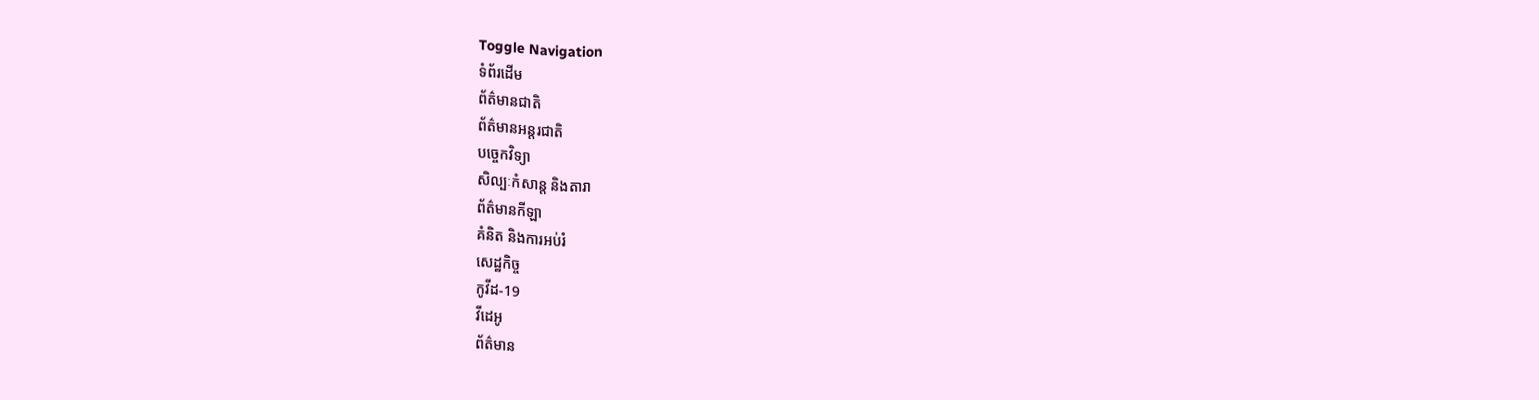Toggle Navigation
ទំព័រដើម
ព័ត៌មានជាតិ
ព័ត៌មានអន្តរជាតិ
បច្ចេកវិទ្យា
សិល្បៈកំសាន្ត និងតារា
ព័ត៌មានកីឡា
គំនិត និងការអប់រំ
សេដ្ឋកិច្ច
កូវីដ-19
វីដេអូ
ព័ត៌មាន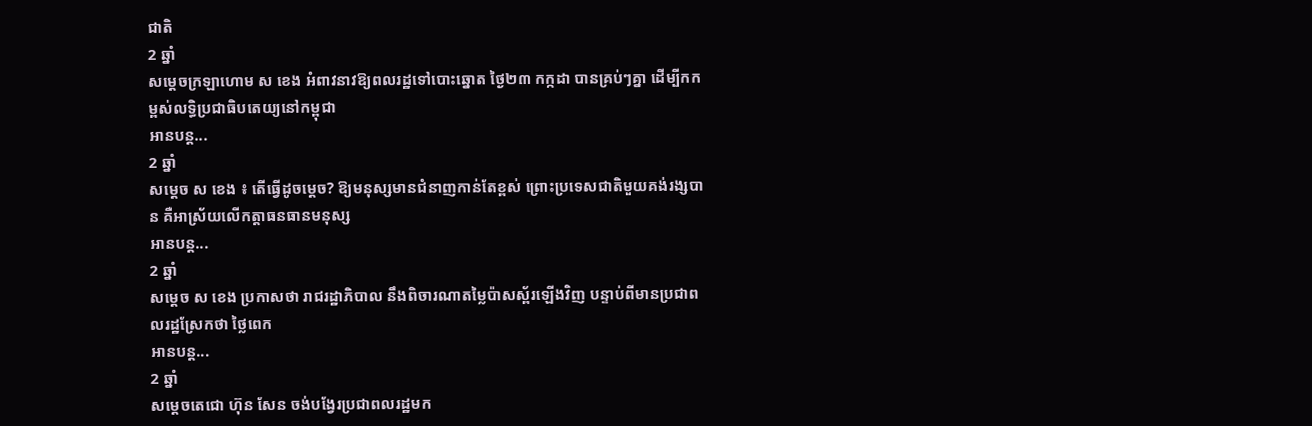ជាតិ
2 ឆ្នាំ
សម្ដេចក្រឡាហោម ស ខេង អំពាវនាវឱ្យពលរដ្ឋទៅបោះឆ្នោត ថ្ងៃ២៣ កក្កដា បានគ្រប់ៗគ្នា ដើម្បីកកម្ពស់លទ្ធិប្រជាធិបតេយ្យនៅកម្ពុជា
អានបន្ត...
2 ឆ្នាំ
សម្ដេច ស ខេង ៖ តើធ្វើដូចម្ដេច? ឱ្យមនុស្សមានជំនាញកាន់តែខ្ពស់ ព្រោះប្រទេសជាតិមួយគង់រង្សបាន គឺអាស្រ័យលើកត្តាធនធានមនុស្ស
អានបន្ត...
2 ឆ្នាំ
សម្ដេច ស ខេង ប្រកាសថា រាជរដ្ឋាភិបាល នឹងពិចារណាតម្លៃប៉ាសស្ព័រឡើងវិញ បន្ទាប់ពីមានប្រជាពលរដ្ឋស្រែកថា ថ្លៃពេក
អានបន្ត...
2 ឆ្នាំ
សម្តេចតេជោ ហ៊ុន សែន ចង់បង្វែរប្រជាពលរដ្ឋមក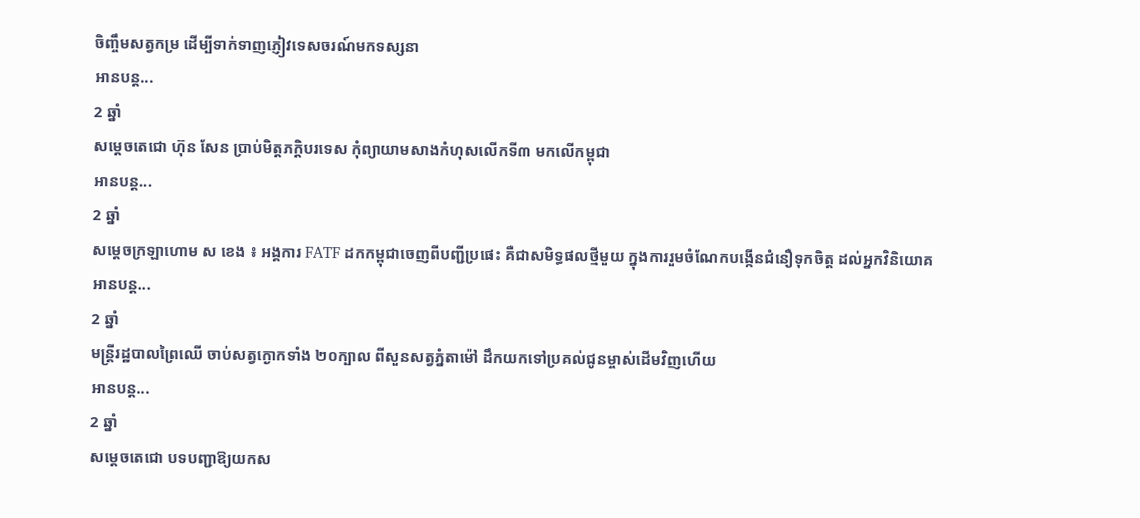ចិញ្ចឹមសត្វកម្រ ដើម្បីទាក់ទាញភ្ញៀវទេសចរណ៍មកទស្សនា
អានបន្ត...
2 ឆ្នាំ
សម្ដេចតេជោ ហ៊ុន សែន ប្រាប់មិត្តភក្តិបរទេស កុំព្យាយាមសាងកំហុសលើកទី៣ មកលើកម្ពុជា
អានបន្ត...
2 ឆ្នាំ
សម្ដេចក្រឡាហោម ស ខេង ៖ អង្គការ FATF ដកកម្ពុជាចេញពីបញ្ជីប្រផេះ គឺជាសមិទ្ធផលថ្មីមួយ ក្នុងការរួមចំណែកបង្កើនជំនឿទុកចិត្ត ដល់អ្នកវិនិយោគ
អានបន្ត...
2 ឆ្នាំ
មន្ត្រីរដ្ឋបាលព្រៃឈើ ចាប់សត្វក្ងោកទាំង ២០ក្បាល ពីសួនសត្វភ្នំតាម៉ៅ ដឹកយកទៅប្រគល់ជូនម្ចាស់ដើមវិញហើយ
អានបន្ត...
2 ឆ្នាំ
សម្តេចតេជោ បទបញ្ជាឱ្យយកស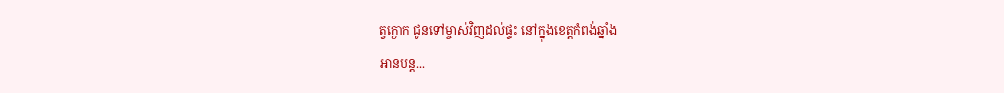ត្វក្ងោក ជូនទៅម្ចាស់វិញដល់ផ្ទះ នៅក្នុងខេត្តកំពង់ឆ្នាំង
អានបន្ត...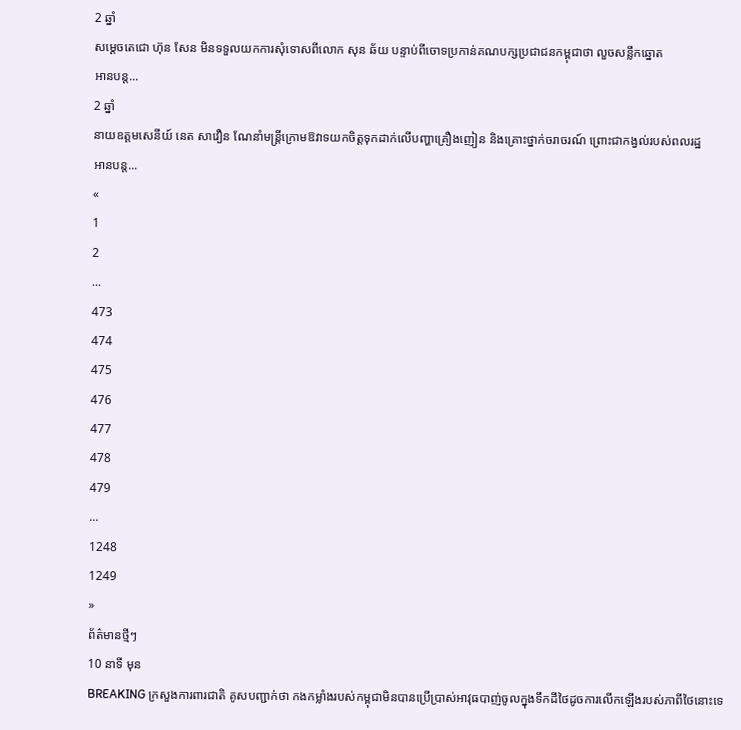2 ឆ្នាំ
សម្ដេចតេជោ ហ៊ុន សែន មិនទទួលយកការសុំទោសពីលោក សុន ឆ័យ បន្ទាប់ពីចោទប្រកាន់គណបក្សប្រជាជនកម្ពុជាថា លួចសន្លឹកឆ្នោត
អានបន្ត...
2 ឆ្នាំ
នាយឧត្តមសេនីយ៍ នេត សាវឿន ណែនាំមន្ដ្រីក្រោមឱវាទយកចិត្តទុកដាក់លើបញ្ហាគ្រឿងញៀន និងគ្រោះថ្នាក់ចរាចរណ៍ ព្រោះជាកង្វល់របស់ពលរដ្ឋ
អានបន្ត...
«
1
2
...
473
474
475
476
477
478
479
...
1248
1249
»
ព័ត៌មានថ្មីៗ
10 នាទី មុន
BREAKING ក្រសួងការពារជាតិ គូសបញ្ជាក់ថា កងកម្លាំងរបស់កម្ពុជាមិនបានប្រើប្រាស់អាវុធបាញ់ចូលក្នុងទឹកដីថៃដូចការលើកឡើងរបស់ភាពីថៃនោះទេ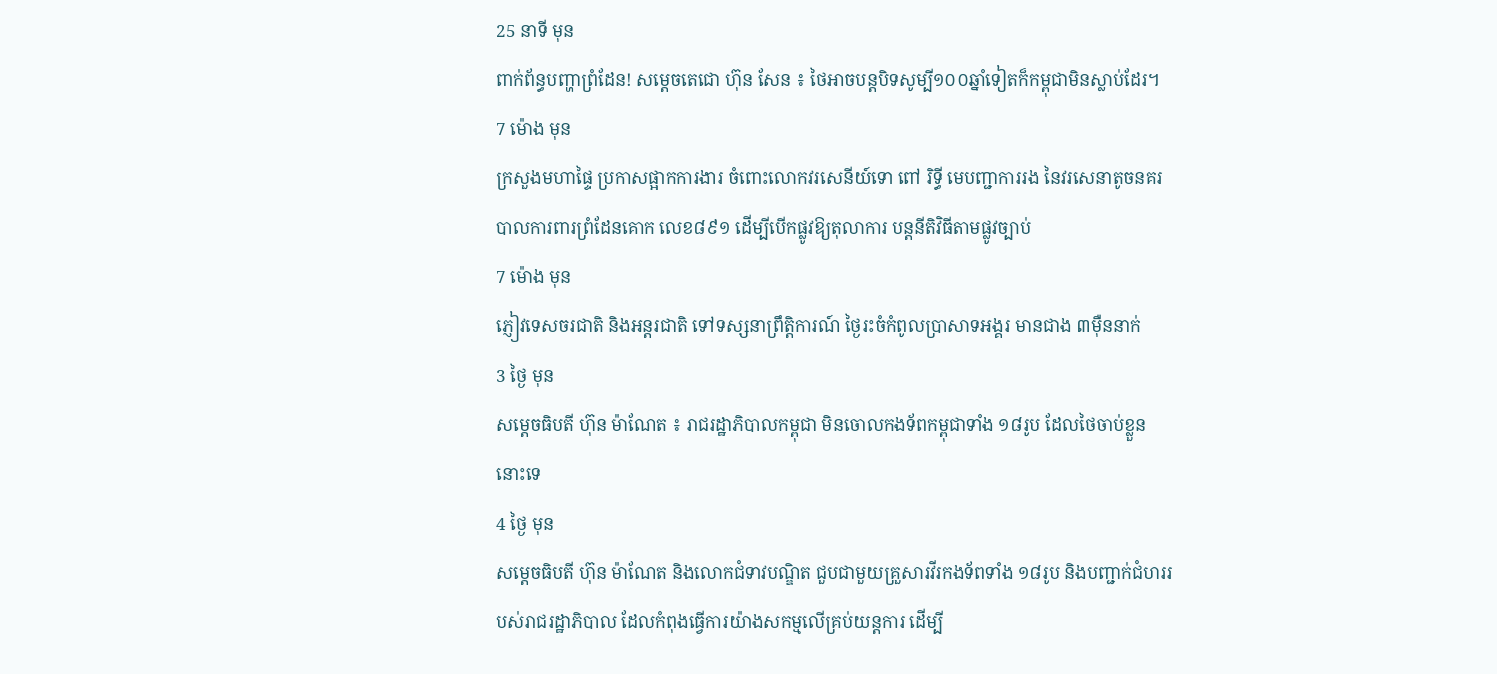25 នាទី មុន
ពាក់ព័ន្ធបញ្ហាព្រំដែន! សម្តេចតេជោ ហ៊ុន សែន ៖ ថៃអាចបន្តបិទសូម្បី១០០ឆ្នាំទៀតក៏កម្ពុជាមិនស្លាប់ដែរ។
7 ម៉ោង មុន
ក្រសួងមហាផ្ទៃ ប្រកាសផ្អាកការងារ ចំពោះលោកវរសេនីយ៍ទោ ពៅ រិទ្ធី មេបញ្ជាការរង នៃវរសេនាតូចនគរបាលការពារព្រំដែនគោក លេខ៨៩១ ដើម្បីបើកផ្លូវឱ្យតុលាការ បន្តនីតិវិធីតាមផ្លូវច្បាប់
7 ម៉ោង មុន
ភ្ញៀវទេសចរជាតិ និងអន្ដរជាតិ ទៅទស្សនាព្រឹត្តិការណ៍ ថ្ងៃរះចំកំពូលប្រាសាទអង្គរ មានជាង ៣ម៉ឺននាក់
3 ថ្ងៃ មុន
សម្ដេចធិបតី ហ៊ុន ម៉ាណែត ៖ រាជរដ្ឋាភិបាលកម្ពុជា មិនចោលកងទ័ពកម្ពុជាទាំង ១៨រូប ដែលថៃចាប់ខ្លួននោះទេ
4 ថ្ងៃ មុន
សម្ដេចធិបតី ហ៊ុន ម៉ាណែត និងលោកជំទាវបណ្ឌិត ជួបជាមួយគ្រួសារវីរកងទ័ពទាំង ១៨រូប និងបញ្ជាក់ជំហររបស់រាជរដ្ឋាភិបាល ដែលកំពុងធ្វើការយ៉ាងសកម្មលើគ្រប់យន្តការ ដើម្បី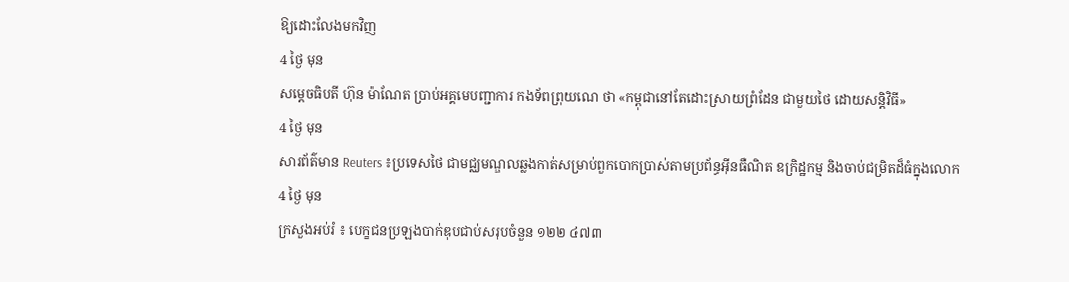ឱ្យដោះលែងមកវិញ
4 ថ្ងៃ មុន
សម្តេចធិបតី ហ៊ុន ម៉ាណែត ប្រាប់អគ្គមេបញ្ជាការ កងទ័ពព្រុយណេ ថា «កម្ពុជានៅតែដោះស្រាយព្រំដែន ជាមួយថៃ ដោយសន្តិវិធី»
4 ថ្ងៃ មុន
សារព័ត៌មាន Reuters ៖ប្រទេសថៃ ជាមជ្ឈមណ្ឌលឆ្លងកាត់សម្រាប់ពួកបោកប្រាស់តាមប្រព័ន្ធអ៊ីនធឺណិត ឧក្រិដ្ឋកម្ម និងចាប់ជម្រិតដ៏ធំក្នុងលោក
4 ថ្ងៃ មុន
ក្រសួងអប់រំ ៖ បេក្ខជនប្រឡងបាក់ឌុបជាប់សរុបចំនួន ១២២ ៤៧៣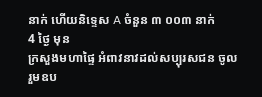នាក់ ហើយនិទ្ទេស A ចំនួន ៣ ០០៣ នាក់
4 ថ្ងៃ មុន
ក្រសួងមហាផ្ទៃ អំពាវនាវដល់សប្បុរសជន ចូលរួមឧប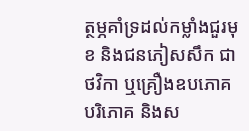ត្ថម្ភគាំទ្រដល់កម្លាំងជួរមុខ និងជនភៀសសឹក ជាថវិកា ឬគ្រឿងឧបភោគបរិភោគ និងស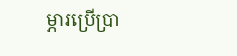ម្ភារប្រើប្រា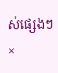ស់ផ្សេងៗ
×